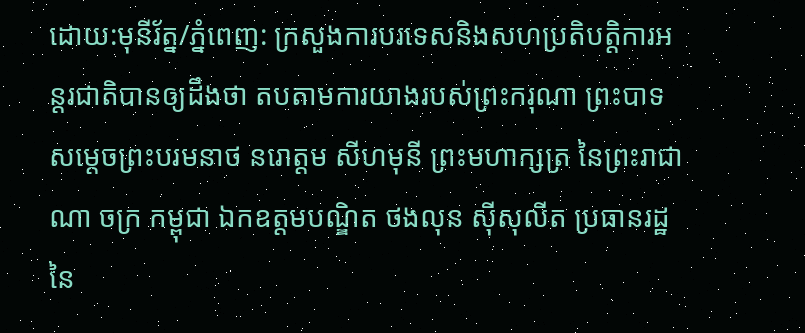ដោយ:មុនីរ័ត្ន/ភ្នំពេញ: ក្រសួងការបរទេសនិងសហប្រតិបត្តិការអន្តរជាតិបានឲ្យដឹងថា តបតាមការយាងរបស់ព្រះករុណា ព្រះបាទសម្តេចព្រះបរមនាថ នរោត្តម សីហមុនី ព្រះមហាក្សត្រ នៃព្រះរាជា ណា ចក្រ កម្ពុជា ឯកឧត្តមបណ្ឌិត ថងលុន ស៊ីសុលីត ប្រធានរដ្ឋ នៃ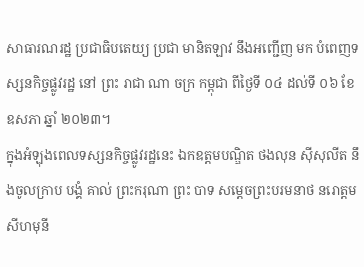សាធារណរដ្ឋ ប្រជាធិបតេយ្យ ប្រជា មានិតឡាវ នឹងអញ្ជើញ មក បំពេញទស្សនកិច្ចផ្លូវរដ្ឋ នៅ ព្រះ រាជា ណា ចក្រ កម្ពុជា ពីថ្ងៃទី ០៤ ដល់ទី ០៦ ខែឧសភា ឆ្នាំ ២០២៣។
ក្នុងអំឡុងពេលទស្សនកិច្ចផ្លូវរដ្ឋនេះ ឯកឧត្តមបណ្ឌិត ថងលុន ស៊ីសុលីត នឹងចូលក្រាប បង្គំ គាល់ ព្រះករុណា ព្រះ បាទ សម្តេចព្រះបរមនាថ នរោត្តម សីហមុនី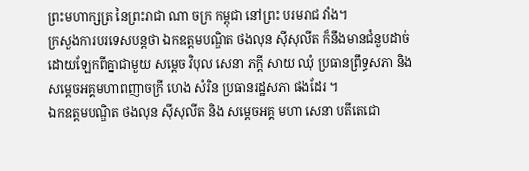ព្រះមហាក្សត្រ នៃព្រះរាជា ណា ចក្រ កម្ពុជា នៅព្រះ បរមរាជ វាំង។
ក្រសួងការបរទេសបន្តថា ឯកឧត្តមបណ្ឌិត ថងលុន ស៊ីសុលីត ក៏នឹងមានជំនួបដាច់ដោយឡែកពីគ្នាជាមួយ សម្តេច វិបុល សេនា ភក្តី សាយ ឈុំ ប្រធានព្រឹទ្ធសភា និង សម្តេចអគ្គមហាពញាចក្រី ហេង សំរិន ប្រធានរដ្ឋសភា ផងដែរ ។
ឯកឧត្តមបណ្ឌិត ថងលុន ស៊ីសុលីត និង សម្តេចអគ្គ មហា សេនា បតីតេជោ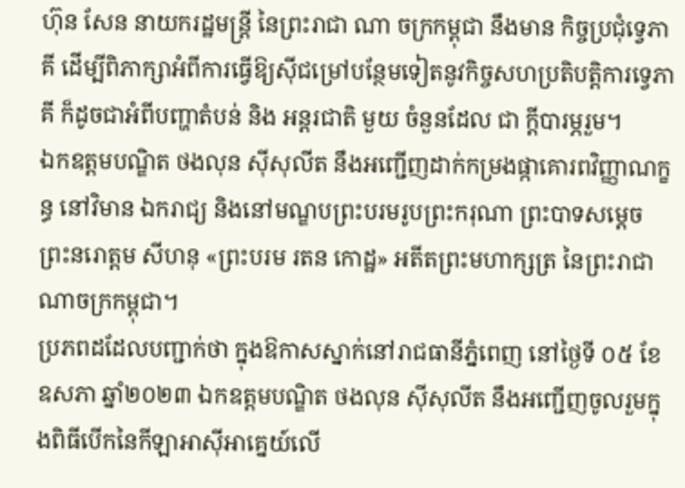ហ៊ុន សែន នាយករដ្ឋមន្រ្តី នៃព្រះរាជា ណា ចក្រកម្ពុជា នឹងមាន កិច្ចប្រជុំទ្វេភាគី ដើម្បីពិភាក្សាអំពីការធ្វើឱ្យស៊ីជម្រៅបន្ថែមទៀតនូវកិច្ចសហប្រតិបត្តិការទ្វេភាគី ក៏ដូចជាអំពីបញ្ហាតំបន់ និង អន្តរជាតិ មួយ ចំនួនដែល ជា ក្តីបារម្ភរួម។
ឯកឧត្តមបណ្ឌិត ថងលុន ស៊ីសុលីត នឹងអញ្ជើញដាក់កម្រងផ្កាគោរពវិញ្ញាណក្ខន្ធ នៅវិមាន ឯករាជ្យ និងនៅមណ្ឌបព្រះបរមរូបព្រះករុណា ព្រះបាទសម្តេចព្រះនរោត្តម សីហនុ «ព្រះបរម រតន កោដ្ឋ» អតីតព្រះមហាក្សត្រ នៃព្រះរាជាណាចក្រកម្ពុជា។
ប្រភពដដែលបញ្ជាក់ថា ក្នុងឱកាសស្នាក់នៅរាជធានីភ្នំពេញ នៅថ្ងៃទី ០៥ ខែឧសភា ឆ្នាំ២០២៣ ឯកឧត្តមបណ្ឌិត ថងលុន ស៊ីសុលីត នឹងអញ្ជើញចូលរួមក្នុងពិធីបើកនៃកីឡាអាស៊ីអាគ្នេយ៍លើ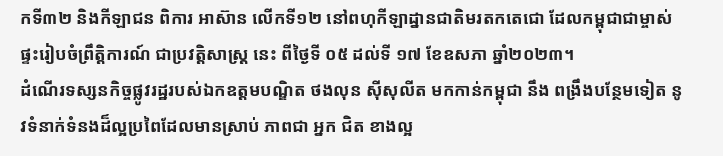កទី៣២ និងកីឡាជន ពិការ អាស៊ាន លើកទី១២ នៅពហុកីឡាដ្នានជាតិមរតកតេជោ ដែលកម្ពុជាជាម្ចាស់ផ្ទះរៀបចំព្រឹត្តិការណ៍ ជាប្រវត្តិសាស្ត្រ នេះ ពីថ្ងៃទី ០៥ ដល់ទី ១៧ ខែឧសភា ឆ្នាំ២០២៣។
ដំណើរទស្សនកិច្ចផ្លូវរដ្ឋរបស់ឯកឧត្តមបណ្ឌិត ថងលុន ស៊ីសុលីត មកកាន់កម្ពុជា នឹង ពង្រឹងបន្ថែមទៀត នូវទំនាក់ទំនងដ៏ល្អប្រពៃដែលមានស្រាប់ ភាពជា អ្នក ជិត ខាងល្អ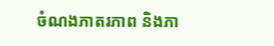ចំណងភាតរភាព និងភា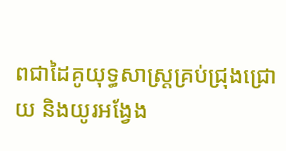ពជាដៃគូយុទ្ធសាស្រ្តគ្រប់ជ្រុងជ្រោយ និងយូរអង្វែង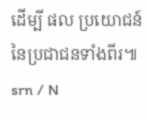ដើម្បី ផល ប្រយោជន៍ នៃប្រជាជនទាំងពីរ៕ srn / N